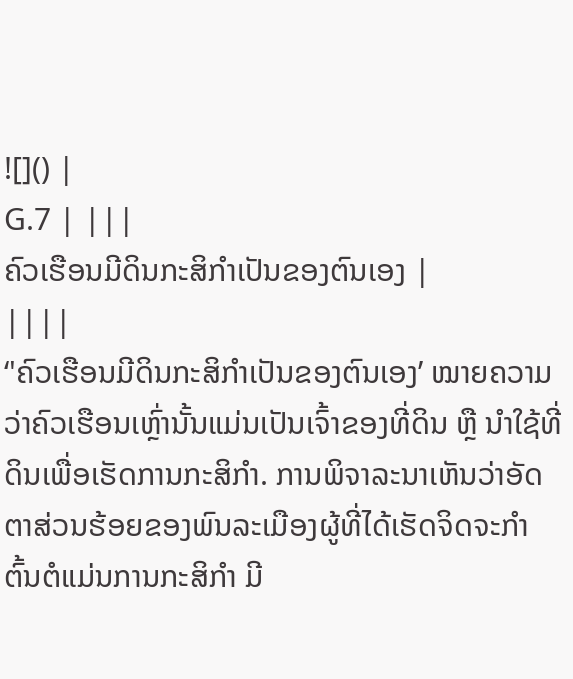![]() |
G.7 | |||
ຄົວເຮືອນມີດິນກະສິກຳເປັນຂອງຕົນເອງ |
||||
‘'ຄົວເຮືອນມີດິນກະສິກຳເປັນຂອງຕົນເອງ’ ໝາຍຄວາມວ່າຄົວເຮືອນເຫຼົ່ານັ້ນແມ່ນເປັນເຈົ້າຂອງທີ່ດິນ ຫຼື ນຳໃຊ້ທີ່ດິນເພື່ອເຮັດການກະສິກຳ. ການພິຈາລະນາເຫັນວ່າອັດຕາສ່ວນຮ້ອຍຂອງພົນລະເມືອງຜູ້ທີ່ໄດ້ເຮັດຈິດຈະກຳຕົ້ນຕໍແມ່ນການກະສິກຳ ມີ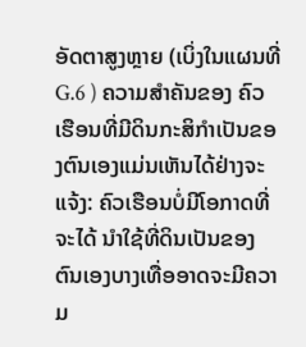ອັດຕາສູງຫຼາຍ (ເບິ່ງໃນແຜນທີ່ G.6 ) ຄວາມສຳຄັນຂອງ ຄົວເຮືອນທີ່ມີດິນກະສິກຳເປັນຂອງຕົນເອງແມ່ນເຫັນໄດ້ຢ່າງຈະແຈ້ງ: ຄົວເຮືອນບໍ່ມີໂອກາດທີ່ຈະໄດ້ ນຳໃຊ້ທີ່ດິນເປັນຂອງ ຕົນເອງບາງເທື່ອອາດຈະມີຄວາມ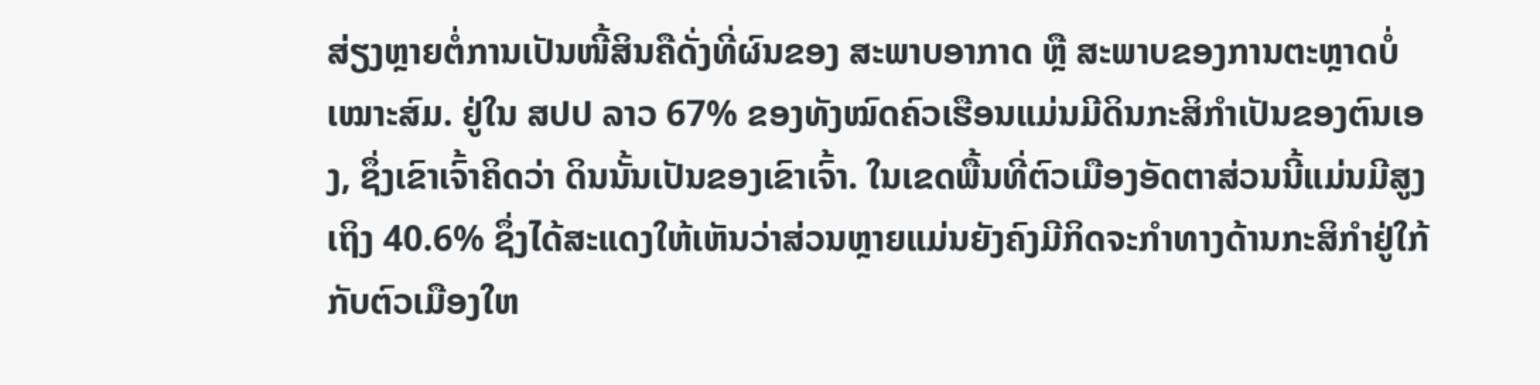ສ່ຽງຫຼາຍຕໍ່ການເປັນໜີ້ສິນຄືດັ່ງທີ່ຜົນຂອງ ສະພາບອາກາດ ຫຼື ສະພາບຂອງການຕະຫຼາດບໍ່ເໝາະສົມ. ຢູ່ໃນ ສປປ ລາວ 67% ຂອງທັງໝົດຄົວເຮືອນແມ່ນມີດິນກະສິກຳເປັນຂອງຕົນເອງ, ຊຶ່ງເຂົາເຈົ້າຄິດວ່າ ດິນນັ້ນເປັນຂອງເຂົາເຈົ້າ. ໃນເຂດພື້ນທີ່ຕົວເມືອງອັດຕາສ່ວນນີ້ແມ່ນມີສູງເຖິງ 40.6% ຊຶ່ງໄດ້ສະແດງໃຫ້ເຫັນວ່າສ່ວນຫຼາຍແມ່ນຍັງຄົງມີກິດຈະກຳທາງດ້ານກະສິກຳຢູ່ໃກ້ກັບຕົວເມືອງໃຫ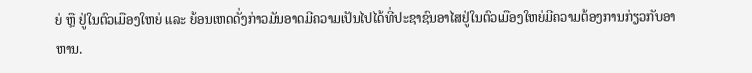ຍ່ ຫຼື ຢູ່ໃນຕົວເມືອງໃຫຍ່ ແລະ ຍ້ອນເຫດດັ່ງກ່າວມັນອາດມີຄວາມເປັນໄປໄດ້ທີ່ປະຊາຊົນອາໄສຢູ່ໃນຕົວເມືອງໃຫຍ່ມີຄວາມຕ້ອງການກ່ຽວກັບອາຫານ.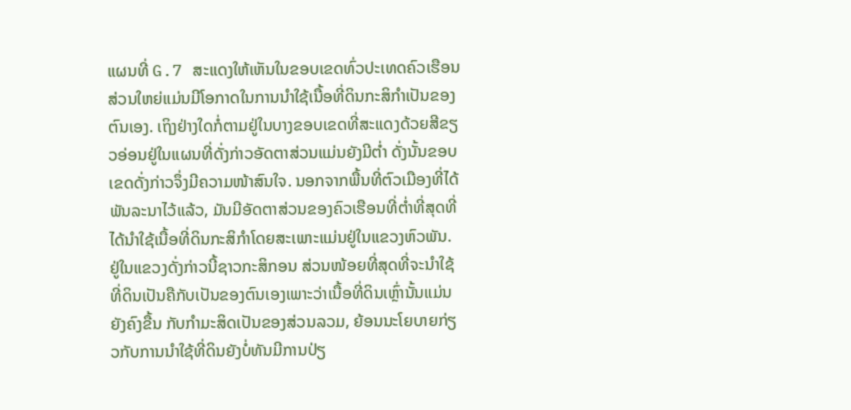ແຜນທີ່ G.7 ສະແດງໃຫ້ເຫັນໃນຂອບເຂດທົ່ວປະເທດຄົວເຮືອນສ່ວນໃຫຍ່ແມ່ນມີໂອກາດໃນການນຳໃຊ້ເນື້ອທີ່ດິນກະສິກຳເປັນຂອງຕົນເອງ. ເຖິງຢ່າງໃດກໍ່ຕາມຢູ່ໃນບາງຂອບເຂດທີ່ສະແດງດ້ວຍສີຂຽວອ່ອນຢູ່ໃນແຜນທີ່ດັ່ງກ່າວອັດຕາສ່ວນແມ່ນຍັງມີຕ່ຳ ດັ່ງນັ້ນຂອບເຂດດັ່ງກ່າວຈຶ່ງມີຄວາມໜ້າສົນໃຈ. ນອກຈາກພື້ນທີ່ຕົວເມືອງທີ່ໄດ້ພັນລະນາໄວ້ແລ້ວ, ມັນມີອັດຕາສ່ວນຂອງຄົວເຮືອນທີ່ຕ່ຳທີ່ສຸດທີ່ໄດ້ນຳໃຊ້ເນື້ອທີ່ດິນກະສິກຳໂດຍສະເພາະແມ່ນຢູ່ໃນແຂວງຫົວພັນ. ຢູ່ໃນແຂວງດັ່ງກ່າວນີ້ຊາວກະສິກອນ ສ່ວນໜ້ອຍທີ່ສຸດທີ່ຈະນຳໃຊ້ທີ່ດິນເປັນຄືກັບເປັນຂອງຕົນເອງເພາະວ່າເນື້ອທີ່ດິນເຫຼົ່ານັ້ນແມ່ນຍັງຄົງຂື້ນ ກັບກຳມະສິດເປັນຂອງສ່ວນລວມ, ຍ້ອນນະໂຍບາຍກ່ຽວກັບການນຳໃຊ້ທີ່ດິນຍັງບໍ່ທັນມີການປ່ຽ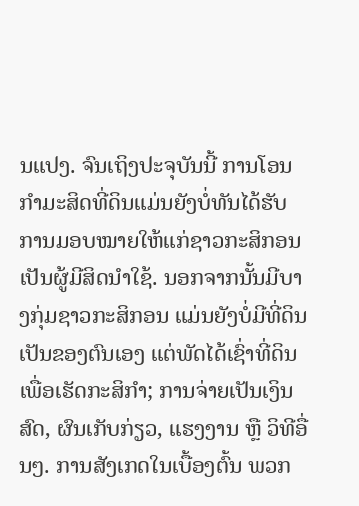ນແປງ. ຈົນເຖິງປະຈຸບັນນີ້ ການໂອນກຳມະສິດທີ່ດິນແມ່ນຍັງບໍ່ທັນໄດ້ຮັບການມອບໝາຍໃຫ້ແກ່ຊາວກະສິກອນເປັນຜູ້ມີສິດນຳໃຊ້. ນອກຈາກນັ້ນມີບາງກຸ່ມຊາວກະສິກອນ ແມ່ນຍັງບໍ່ມີທີ່ດິນເປັນຂອງຕົນເອງ ແຕ່ພັດໄດ້ເຊົ່າທີ່ດິນເພື່ອເຮັດກະສິກຳ; ການຈ່າຍເປັນເງິນສົດ, ຜົນເກັບກ່ຽວ, ແຮງງານ ຫຼື ວິທີອື່ນໆ. ການສັງເກດໃນເບື້ອງຕົ້ນ ພວກ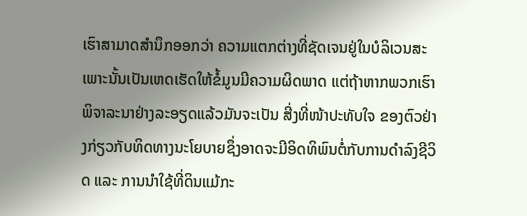ເຮົາສາມາດສຳນຶກອອກວ່າ ຄວາມແຕກຕ່າງທີ່ຊັດເຈນຢູ່ໃນບໍລິເວນສະເພາະນັ້ນເປັນເຫດເຮັດໃຫ້ຂໍ້ມູນມີຄວາມຜິດພາດ ແຕ່ຖ້າຫາກພວກເຮົາພິຈາລະນາຢ່າງລະອຽດແລ້ວມັນຈະເປັນ ສີ່ງທີ່ໜ້າປະທັບໃຈ ຂອງຕົວຢ່າງກ່ຽວກັບທິດທາງນະໂຍບາຍຊຶ່ງອາດຈະມີອິດທິພົນຕໍ່ກັບການດຳລົງຊີວິດ ແລະ ການນຳໃຊ້ທີ່ດິນແມ້ກະ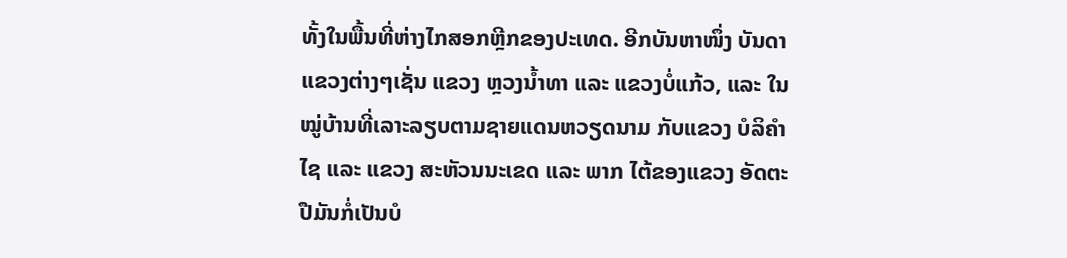ທັ້ງໃນພື້ນທີ່ຫ່າງໄກສອກຫຼີກຂອງປະເທດ. ອີກບັນຫາໜຶ່ງ ບັນດາແຂວງຕ່າງໆເຊັ່ນ ແຂວງ ຫຼວງນ້ຳທາ ແລະ ແຂວງບໍ່ແກ້ວ, ແລະ ໃນໝູ່ບ້ານທີ່ເລາະລຽບຕາມຊາຍແດນຫວຽດນາມ ກັບແຂວງ ບໍລິຄຳໄຊ ແລະ ແຂວງ ສະຫັວນນະເຂດ ແລະ ພາກ ໄຕ້ຂອງແຂວງ ອັດຕະປືມັນກໍ່ເປັນບໍ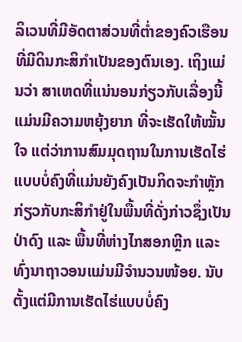ລິເວນທີ່ມີອັດຕາສ່ວນທີ່ຕ່ຳຂອງຄົວເຮືອນທີ່ມີດິນກະສິກຳເປັນຂອງຕົນເອງ. ເຖິງແມ່ນວ່າ ສາເຫດທີ່ແນ່ນອນກ່ຽວກັບເລື່ອງນີ້ແມ່ນມີຄວາມຫຍຸ້ງຍາກ ທີ່ຈະເຮັດໃຫ້ໝັ້ນໃຈ ແຕ່ວ່າການສົມມຸດຖານໃນການເຮັດໄຮ່ແບບບໍ່ຄົງທີ່ແມ່ນຍັງຄົງເປັນກິດຈະກຳຫຼັກກ່ຽວກັບກະສິກຳຢູ່ໃນພື້ນທີ່ດັ່ງກ່າວຊຶ່ງເປັນປ່າດົງ ແລະ ພື້ນທີ່ຫ່າງໄກສອກຫຼີກ ແລະ ທົ່ງນາຖາວອນແມ່ນມີຈຳນວນໜ້ອຍ. ນັບຕັ້ງແຕ່ມີການເຮັດໄຮ່ແບບບໍ່ຄົງ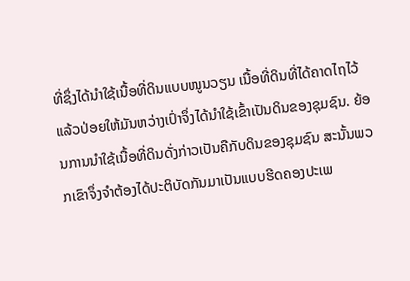ທີ່ຊຶ່ງໄດ້ນຳໃຊ້ເນື້ອທີ່ດິນແບບໜູນວຽນ ເນື້ອທີ່ດິນທີ່ໄດ້ຄາດໄຖໄວ້ແລ້ວປ່ອຍໃຫ້ມັນຫວ່າງເປົ່າຈຶ່ງໄດ້ນຳໃຊ້ເຂົ້າເປັນດິນຂອງຊຸມຊົນ. ຍ້ອນການນຳໃຊ້ເນື້ອທີ່ດິນດັ່ງກ່າວເປັນຄືກັບດິນຂອງຊຸມຊົນ ສະນັ້ນພວກເຂົາຈຶ່ງຈຳຕ້ອງໄດ້ປະຕິບັດກັນມາເປັນແບບຮີດຄອງປະເພ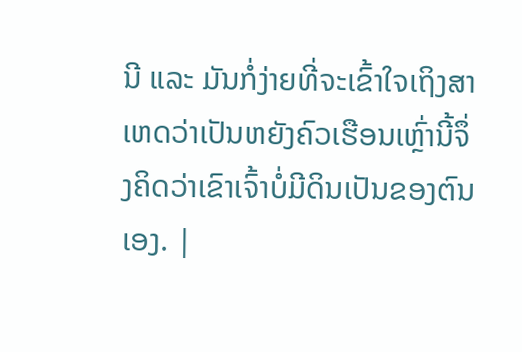ນີ ແລະ ມັນກໍ່ງ່າຍທີ່ຈະເຂົ້າໃຈເຖິງສາເຫດວ່າເປັນຫຍັງຄົວເຮືອນເຫຼົ່ານີ້ຈຶ່ງຄິດວ່າເຂົາເຈົ້າບໍ່ມີດິນເປັນຂອງຕົນເອງ. |